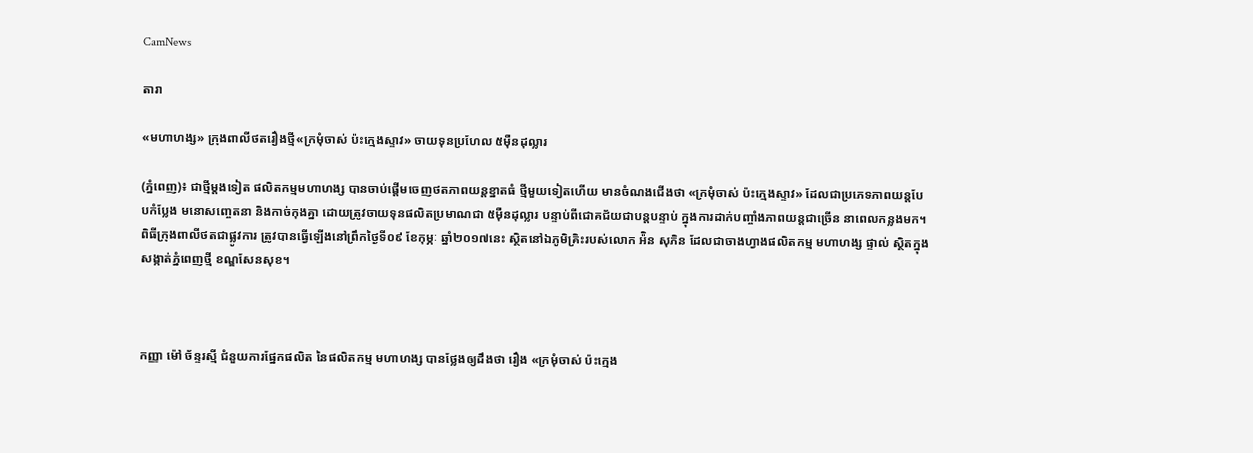CamNews

តារា

«មហាហង្ស» ក្រុងពាលីថតរឿងថ្មី«ក្រមុំចាស់ ប៉ះក្មេងស្ទាវ» ចាយទុនប្រហែល ៥ម៉ឺនដុល្លារ

(ភ្នំពេញ)៖ ជាថ្មីម្ដងទៀត ផលិតកម្មមហាហង្ស បានចាប់ផ្ដើមចេញថតភាពយន្តខ្នាតធំ ថ្មីមួយទៀតហើយ មានចំណងជើងថា «ក្រមុំចាស់ ប៉ះក្មេងស្ទាវ» ដែលជាប្រភេទភាពយន្តបែបកំប្លែង មនោសញ្ចេតនា និងកាច់កុងគ្នា ដោយត្រូវចាយទុនផលិតប្រមាណជា ៥ម៉ឺនដុល្លារ បន្ទាប់ពីជោគជ័យជាបន្តបន្ទាប់ ក្នុងការដាក់បញ្ចាំងភាពយន្តជាច្រើន នាពេលកន្លងមក។ ពិធីក្រុងពាលីថតជាផ្លូវការ ត្រូវបានធ្វើឡើងនៅព្រឹកថ្ងៃទី០៩ ខែកុម្ភៈ ឆ្នាំ២០១៧នេះ ស្ថិតនៅឯភូមិគ្រិះរបស់លោក អ៉ិន សុភិន ដែលជាចាងហ្វាងផលិតកម្ម មហាហង្ស ផ្ទាល់ ស្ថិតក្នុងសង្កាត់ភ្នំពេញថ្មី ខណ្ឌសែនសុខ។



កញ្ញា ម៉ៅ ច័ន្ទរស្មី ជំនួយការផ្នែកផលិត នៃផលិតកម្ម មហាហង្ស បានថ្លែងឲ្យដឹងថា រឿង «ក្រមុំចាស់ ប៉ះក្មេង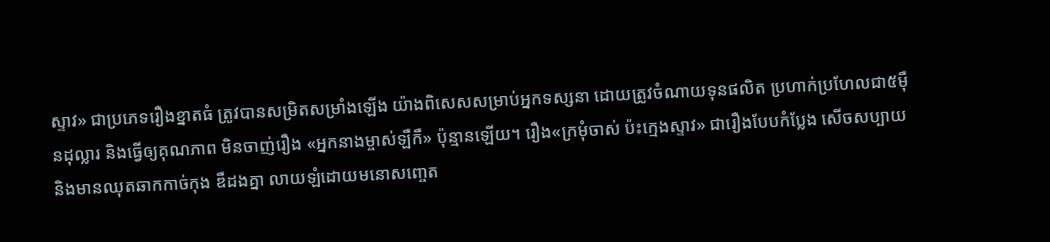ស្ទាវ» ជាប្រភេទរឿងខ្នាតធំ ត្រូវបានសម្រិតសម្រាំងឡើង យ៉ាងពិសេសសម្រាប់អ្នកទស្សនា ដោយត្រូវចំណាយទុនផលិត ប្រហាក់ប្រហែលជា៥ម៉ឺនដុល្លារ និងធ្វើឲ្យគុណភាព មិនចាញ់រឿង «អ្នកនាងម្ចាស់ឡឺកឺ» ប៉ុន្មានឡើយ។ រឿង«ក្រមុំចាស់ ប៉ះក្មេងស្ទាវ» ជារឿងបែបកំប្លែង សើចសប្បាយ និងមានឈុតឆាកកាច់កុង ឌឺដងគ្នា លាយឡំដោយមនោសញ្ចេត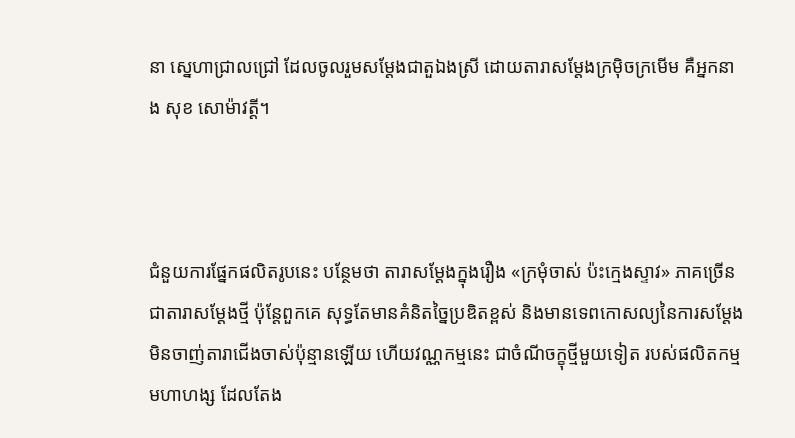នា ស្នេហាជ្រាលជ្រៅ ដែលចូលរួមសម្ដែងជាតួឯងស្រី ដោយតារាសម្ដែងក្រម៉ិចក្រមើម គឺអ្នកនាង សុខ សោម៉ាវត្តី។



ជំនួយការផ្នែកផលិតរូបនេះ បន្ថែមថា តារាសម្ដែងក្នុងរឿង «ក្រមុំចាស់ ប៉ះក្មេងស្ទាវ» ភាគច្រើនជាតារាសម្ដែងថ្មី ប៉ុន្តែពួកគេ សុទ្ធតែមានគំនិតច្នៃប្រឌិតខ្ពស់ និងមានទេពកោសល្យនៃការសម្ដែង មិនចាញ់តារាជើងចាស់ប៉ុន្មានឡើយ ហើយវណ្ណកម្មនេះ ជាចំណីចក្ខុថ្មីមួយទៀត របស់ផលិតកម្ម មហាហង្ស ដែលតែង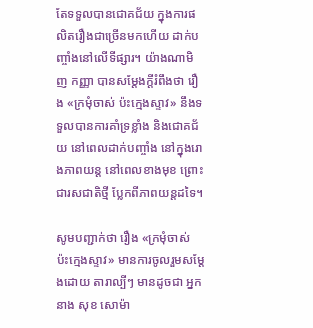តែទទួលបានជោគជ័យ ក្នុងការផលិតរឿងជាច្រើនមកហើយ ដាក់បញ្ចាំងនៅលើទីផ្សារ។ យ៉ាងណាមិញ កញ្ញា បានសម្ដែងក្ដីរំពឹងថា រឿង «ក្រមុំចាស់ ប៉ះក្មេងស្ទាវ» នឹងទទួលបានការគាំទ្រខ្លាំង និងជោគជ័យ នៅពេលដាក់បញ្ចាំង នៅក្នុងរោងភាពយន្ត នៅពេលខាងមុខ ព្រោះជារសជាតិថ្មី ប្លែកពីភាពយន្តដទៃ។

សូមបញ្ជាក់ថា រឿង «ក្រមុំចាស់ ប៉ះក្មេងស្ទាវ» មានការចូលរួមសម្ដែងដោយ តារាល្បីៗ មានដូចជា អ្នកនាង សុខ សោម៉ា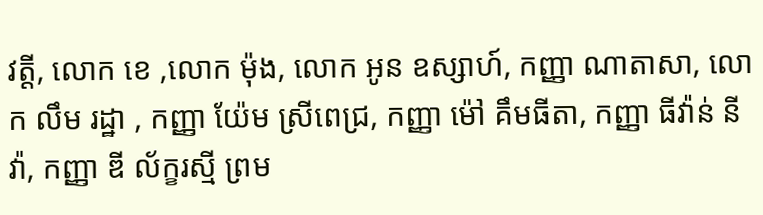វត្តី, លោក ខេ ,លោក ម៉ុង, លោក អូន ឧស្សាហ៍, កញ្ញា ណាតាសា, លោក លឹម រដ្ឋា , កញ្ញា យ៉ែម ស្រីពេជ្រ, កញ្ញា ម៉ៅ គឹមធីតា, កញ្ញា ធីវ៉ាន់ នីវ៉ា, កញ្ញា ឌី ល័ក្ខរស្មី ព្រម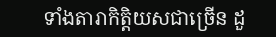ទាំងតារាកិត្តិយសជាច្រើន ដួ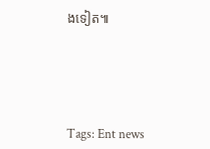ងទៀត៕





Tags: Ent news